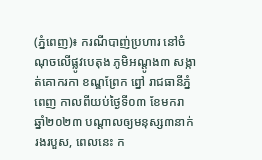(ភ្នំពេញ)៖ ករណីបាញ់ប្រហារ នៅចំណុចលើផ្លូវបេតុង ភូមិអណ្តូង៣ សង្កាត់គោករកា ខណ្ឌព្រែក ព្នៅ រាជធានីភ្នំពេញ កាលពីយប់ថ្ងៃទី០៣ ខែមករា ឆ្នាំ២០២៣ បណ្ដាលឲ្យមនុស្ស៣នាក់រងរបួស, ពេលនេះ ក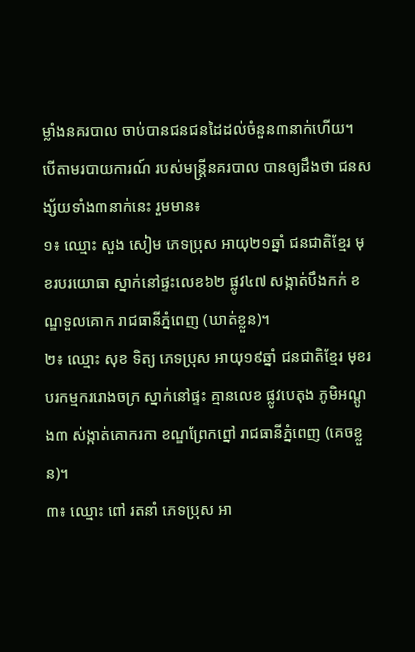ម្លាំងនគរបាល ចាប់បានជនជនដៃដល់ចំនួន៣នាក់ហើយ។
បើតាមរបាយការណ៍ របស់មន្ដ្រីនគរបាល បានឲ្យដឹងថា ជនសង្ស័យទាំង៣នាក់នេះ រួមមាន៖
១៖ ឈ្មោះ សួង សៀម ភេទប្រុស អាយុ២១ឆ្នាំ ជនជាតិខ្មែរ មុខរបរយោធា ស្នាក់នៅផ្ទះលេខ៦២ ផ្លូវ៤៧ សង្កាត់បឹងកក់ ខណ្ឌទួលគោក រាជធានីភ្នំពេញ (ឃាត់ខ្លួន)។
២៖ ឈ្មោះ សុខ ទិត្យ ភេទប្រុស អាយុ១៩ឆ្នាំ ជនជាតិខ្មែរ មុខរបរកម្មកររោងចក្រ ស្នាក់នៅផ្ទះ គ្មានលេខ ផ្លូវបេតុង ភូមិអណ្តូង៣ ស់ង្កាត់គោករកា ខណ្ឌព្រែកព្នៅ រាជធានីភ្នំពេញ (គេចខ្លួន)។
៣៖ ឈ្មោះ ពៅ រតនាំ ភេទប្រុស អា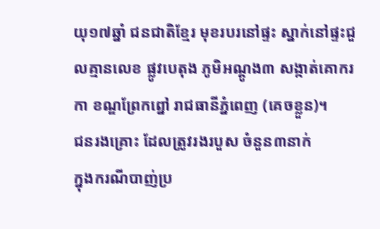យុ១៧ឆ្នាំ ជនជាតិខ្មែរ មុខរបរនៅផ្ទះ ស្នាក់នៅផ្ទះជួលគ្មានលេខ ផ្លូវបេតុង ភូមិអណ្តូង៣ សង្កាត់គោករកា ខណ្ឌព្រែកព្នៅ រាជធានីភ្នំពេញ (គេចខ្លួន)។
ជនរងគ្រោះ ដែលត្រូវរងរបួស ចំនួន៣នាក់
ក្នុងករណីបាញ់ប្រ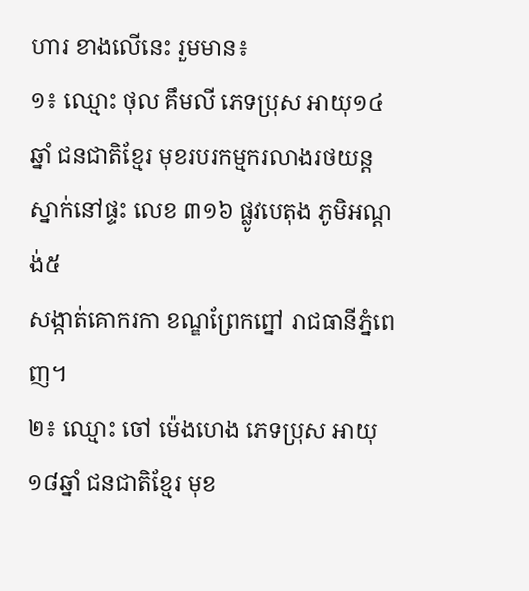ហារ ខាងលើនេះ រួមមាន៖
១៖ ឈ្មោះ ថុល គឹមលី ភេទប្រុស អាយុ១៤ឆ្នាំ ជនជាតិខ្មែរ មុខរបរកម្មករលាងរថយន្ត ស្នាក់នៅផ្ទះ លេខ ៣១៦ ផ្លូវបេតុង ភូមិអណ្តង់៥
សង្កាត់គោករកា ខណ្ឌព្រែកព្នៅ រាជធានីភ្នំពេញ។
២៖ ឈ្មោះ ចៅ ម៉េងហេង ភេទប្រុស អាយុ១៨ឆ្នាំ ជនជាតិខ្មែរ មុខ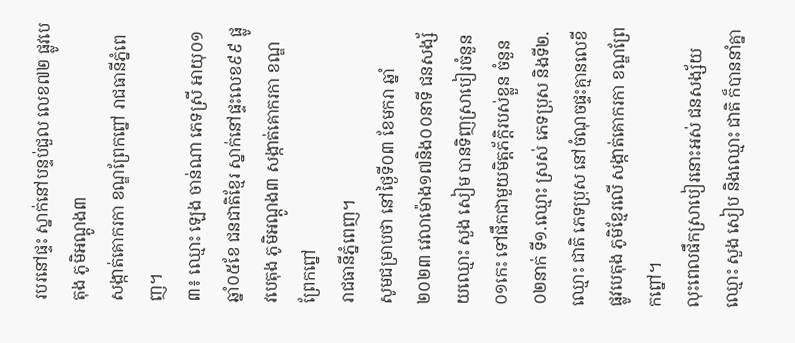របរនៅផ្ទះ ស្នាក់នៅបន្ទប់ជួល លេខ៧២ ផ្លូវបេតុង ភូមិអណ្តូង៣
សង្កាត់គោករកា ខណ្ឌព្រែកព្នៅ រាជធានីភ្នំពេញ។
៣៖ ឈ្មោះ ឡេង ចាន់ណា ភេទស្រី អាយុ០១ឆ្នាំ០៥ខែ ជនជាតិខ្មែរ ស្នាក់នៅផ្ទះលេខ៩៩ ផ្លូវបេតុង ភូមិអណ្ដូង៣ សង្កាត់គោករកា ខណ្ឌព្រែកព្នៅ
រាជធានីភ្នំពេញ។
សូមជម្រាបថា នៅថ្ងៃទី០៣ ខែមករា ឆ្នាំ២០២៣ វេលាម៉ោង១៧និង០០នាទី ជនសង្ស័យឈ្មោះ សួង សៀម បានទិញស្រាបៀរចំនួន០១កេះ ទៅផឹកជាមួយមិត្តភ័ក្តិរបស់ខ្លួន ចំនួន០២នាក់ ទី១.ឈ្មោះ ស្រស់ ភេទប្រុស និងទី២.ឈ្មោះ ជាតិ ភេទប្រុស នៅចំណុចផ្ទះគ្មានលេខី ផ្លូវបេតុង ភូមិខ្មែរលើ សង្កាត់គោករកា ខណ្ឌព្រែកព្នៅ។
លុះពេលផឹកស្រាបៀរនោះអស់ ជនសង្ស័យឈ្មោះ សួង សៀប និងឈ្មោះ ជាតិ ក៏បាននាំគ្នា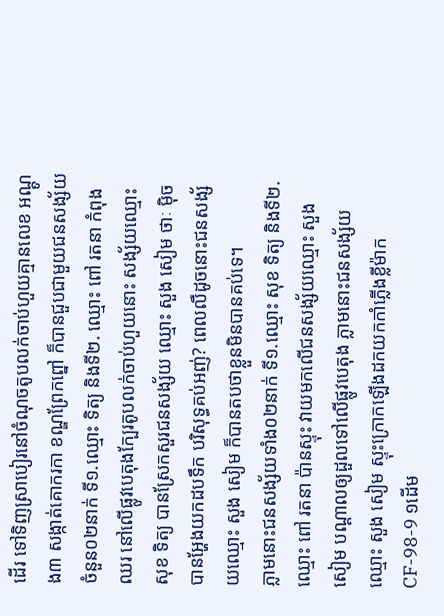ដើរ ទៅទិញស្រាបៀរនៅចំណុចតូបលក់ចាប់ហួយគ្មានលេខ អណ្ដូង៣ សង្កាត់គោករកា ខណ្ឌព្រែកព្នៅ ក៏បានជួបជាមួយជនសង្ស័យចំនួន០២នាក់ ទី១.ឈ្មោះ ទិត្យ និងទី២. ឈ្មោះ ពៅ រតនា កំពុងឈរ នៅលើផ្លូវបេតុងក្បែរតូបលក់ចាប់ហួយនោះ សង្ស័យឈ្មោះ សុខ ទិត្យ បានស្រែកសួរជនសង្ស័យ ឈ្មោះ សួង សៀម ថាៈ ម៉ិចបានអ្ហែងយកដបទឹក បរិសុទ្ធគប់អញ់? ពេលលឺដូចនោះជនសង្ស័យឈ្មោះ សួង សៀម ក៏បានតបថាខ្លួនមិនបានគប់ទេ។
ភ្លាមនោះជនសង្ស័យទាំង០២នាក់ ទី១.ឈ្មោះ សុខ ទិត្យ និងទី២.ឈ្មោះ ពៅ រតនា ប៉ានស្ទុះ វាយមកលើជនសង្ស័យឈ្មោះ សួង សៀម បណ្ដាលឲ្យដួលទៅលើផ្លូវបេតុង ភ្លាមនោះជនសង្ស័យ ឈ្មោះ សួង សៀម ស្ទុះក្រោកឡើងដកយកកាំភ្លើងខ្លីម៉ាកCF-98-9 ១ដើម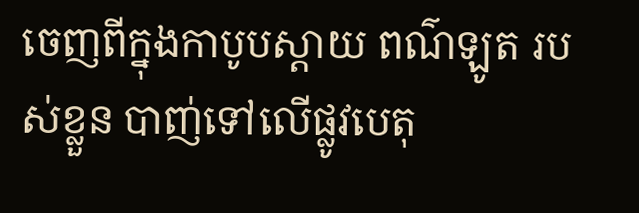ចេញពីក្នុងកាបូបស្ដាយ ពណ៌ឡូត របស់ខ្លួន បាញ់ទៅលើផ្លូវបេតុ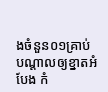ងចំនួន០១គ្រាប់ បណ្តាលឲ្យខ្នាតអំបែង កំ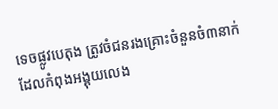ទេចផ្លូវបេតុង ត្រូវចំជនរងគ្រោះចំនួនចំ៣នាក់ ដែលកំពុងអង្គុយលេង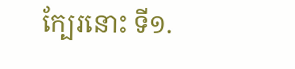ក្បែរនោះ ទី១.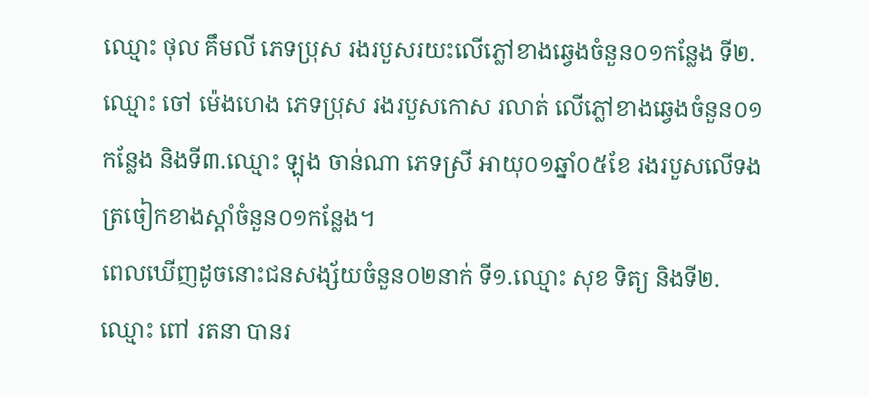ឈ្មោះ ថុល គឹមលី ភេទប្រុស រងរបួសរយះលើភ្លៅខាងឆ្វេងចំនួន០១កន្លែង ទី២.ឈ្មោះ ចៅ ម៉េងហេង ភេទប្រុស រងរបួសកោស រលាត់ លើភ្លៅខាងឆ្វេងចំនួន០១កន្លែង និងទី៣.ឈ្មោះ ឡុង ចាន់ណា ភេទស្រី អាយុ០១ឆ្នាំ០៥ខែ រងរបួសលើទងត្រចៀកខាងស្ដាំចំនួន០១កន្លែង។
ពេលឃើញដូចនោះជនសង្ស័យចំនួន០២នាក់ ទី១.ឈ្មោះ សុខ ទិត្យ និងទី២.ឈ្មោះ ពៅ រតនា បានរ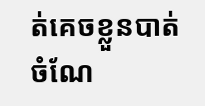ត់គេចខ្លួនបាត់ ចំណែ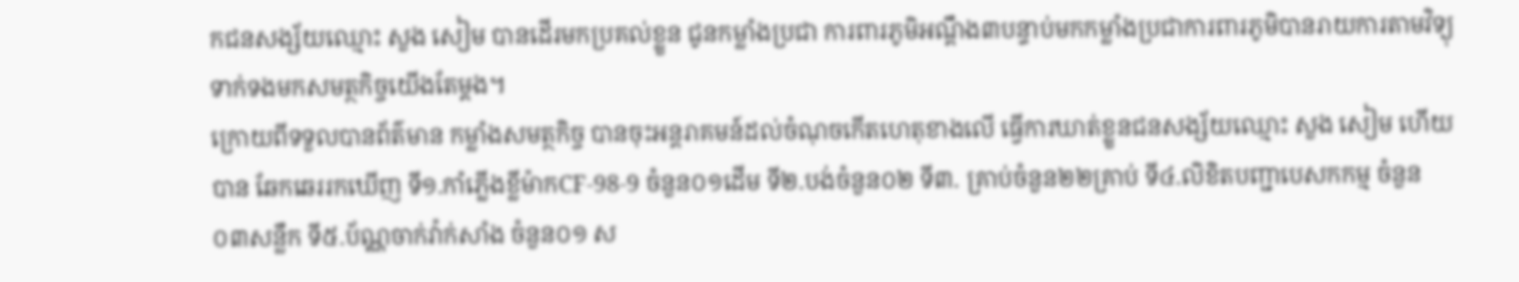កជនសង្ស័យឈ្មោះ សួង សៀម បានដើរមកប្រគល់ខ្លួន ជូនកម្លាំងប្រជា ការពារភូមិអណ្តឹង៣បន្ទាប់មកកម្លាំងប្រជាការពារភូមិបានរាយការតាមវិទ្យុទាក់ទងមកសមត្ថកិច្ចយើងតែម្តង។
ក្រោយពីទទួលបានព័ត៌មាន កម្លាំងសមត្ថកិច្ច បានចុះអន្តរាគមន៍ដល់ចំណុចកើតហេតុខាងលើ ធ្វើការឃាត់ខ្លួនជនសង្ស័យឈ្មោះ សួង សៀម ហើយបាន ឆែកឆេររកឃើញ ទី១.កាំភ្លើងខ្លីម៉ាកCF-98-9 ចំនួន០១ដើម ទី២.បង់ចំនួន០២ ទី៣. គ្រាប់ចំនួន២២គ្រាប់ ទី៤.លិខិតបញ្ជាបេសកកម្ម ចំនួន០៣សន្លឹក ទី៥.ប័ណ្ណចាក់វ៉ាក់សាំង ចំនួន០១ ស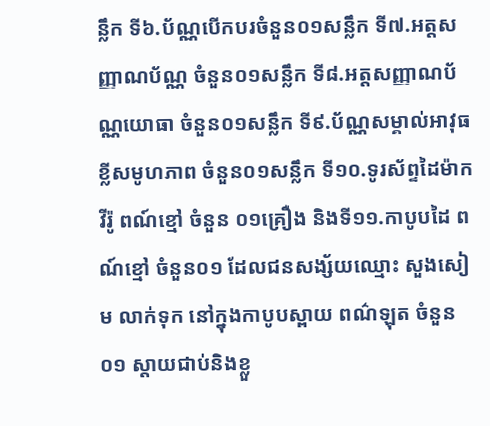ន្លឹក ទី៦.ប័ណ្ណបើកបរចំនួន០១សន្លឹក ទី៧.អត្តសញ្ញាណប័ណ្ណ ចំនួន០១សន្លឹក ទី៨.អត្តសញ្ញាណប័ណ្ណយោធា ចំនួន០១សន្លឹក ទី៩.ប័ណ្ណសម្គាល់អាវុធខ្លីសមូហភាព ចំនួន០១សន្លឹក ទី១០.ទូរស័ព្ទដៃម៉ាក វីរ៉ូ ពណ៍ខ្មៅ ចំនួន ០១គ្រឿង និងទី១១.កាបូបដៃ ពណ៍ខ្មៅ ចំនួន០១ ដែលជនសង្ស័យឈ្មោះ សួងសៀម លាក់ទុក នៅក្នុងកាបូបស្ពាយ ពណ៌ឡុត ចំនួន០១ ស្តាយជាប់និងខ្លួ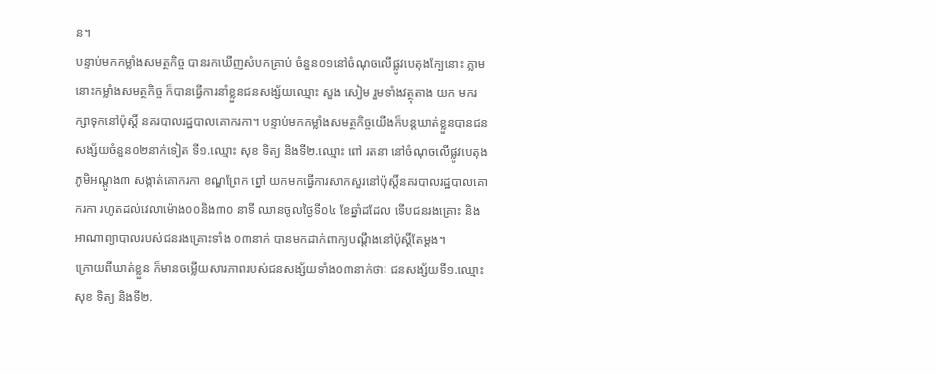ន។
បន្ទាប់មកកម្លាំងសមត្ថកិច្ច បានរកឃើញសំបកគ្រាប់ ចំនួន០១នៅចំណុចលើផ្លូវបេតុងក្បែនោះ ភ្លាមនោះកម្លាំងសមត្ថកិច្ច ក៏បានធ្វើការនាំខ្លួនជនសង្ស័យឈ្មោះ សួង សៀម រួមទាំងវត្ថុតាង យក មករក្សាទុកនៅប៉ុស្តិ៍ នគរបាលរដ្ឋបាលគោករកា។ បន្ទាប់មកកម្លាំងសមត្ថកិច្ចយើងក៏បន្តឃាត់ខ្លួនបានជនសង្ស័យចំនួន០២នាក់ទៀត ទី១.ឈ្មោះ សុខ ទិត្យ និងទី២.ឈ្មោះ ពៅ រតនា នៅចំណុចលើផ្លូវបេតុងភូមិអណ្ដូង៣ សង្កាត់គោករកា ខណ្ឌព្រែក ព្នៅ យកមកធ្វើការសាកសួរនៅប៉ុស្តិ៍នគរបាលរដ្ឋបាលគោករកា រហូតដល់វេលាម៉ោង០០និង៣០ នាទី ឈានចូលថ្ងៃទី០៤ ខែឆ្នាំដដែល ទើបជនរងគ្រោះ និងអាណាព្យាបាលរបស់ជនរងគ្រោះទាំង ០៣នាក់ បានមកដាក់ពាក្យបណ្តឹងនៅប៉ុស្តិ៍តែម្តង។
ក្រោយពីឃាត់ខ្លួន ក៏មានចម្លើយសារភាពរបស់ជនសង្ស័យទាំង០៣នាក់ថាៈ ជនសង្ស័យទី១.ឈ្មោះ សុខ ទិត្យ និងទី២.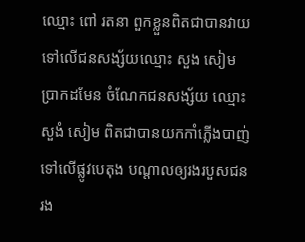ឈ្មោះ ពៅ រតនា ពួកខ្លួនពិតជាបានវាយទៅលើជនសង្ស័យឈ្មោះ សួង សៀម ប្រាកដមែន ចំណែកជនសង្ស័យ ឈ្មោះ សួងំ សៀម ពិតជាបានយកកាំភ្លើងបាញ់ទៅលើផ្លូវបេតុង បណ្តាលឲ្យរងរបួសជនរង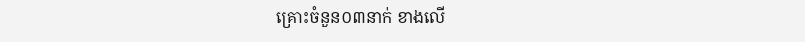គ្រោះចំនួន០៣នាក់ ខាងលើ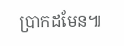ប្រាកដមែន៕